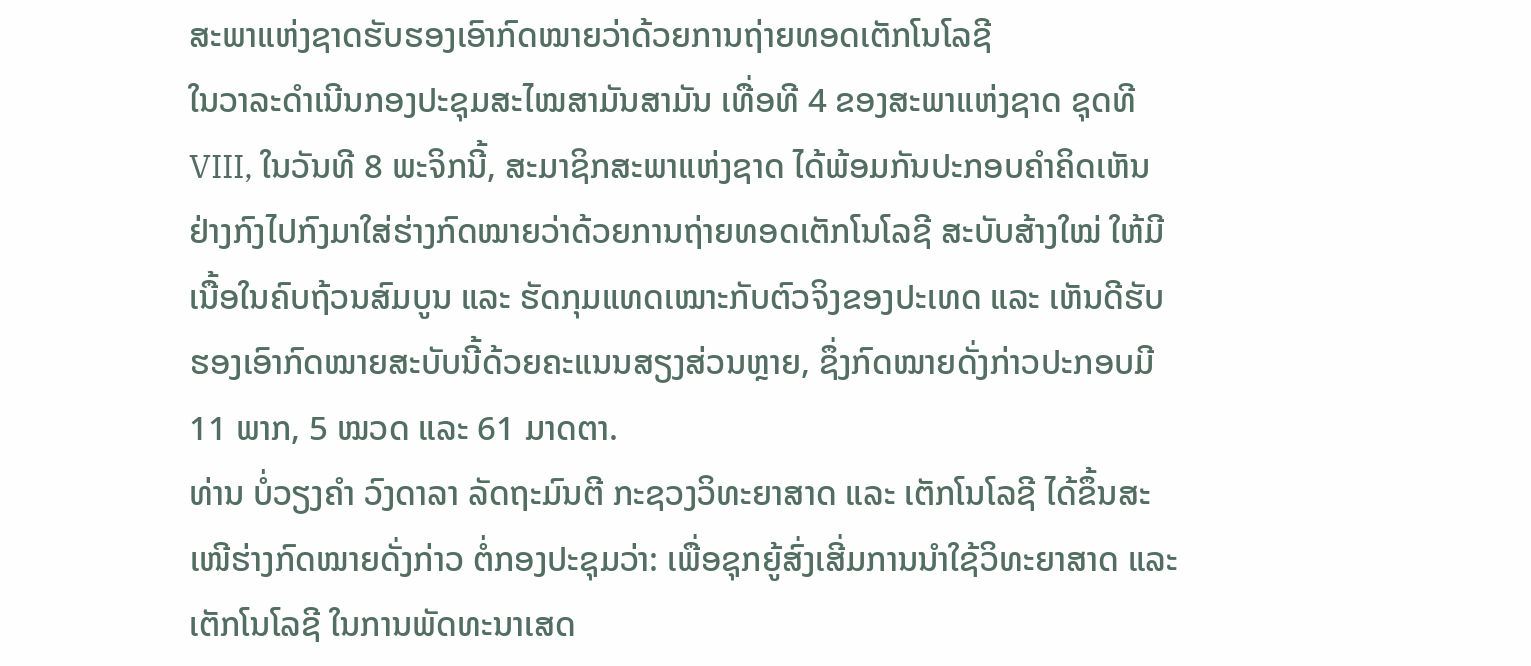ສະພາແຫ່ງຊາດຮັບຮອງເອົາກົດໝາຍວ່າດ້ວຍການຖ່າຍທອດເຕັກໂນໂລຊີ
ໃນວາລະດໍາເນີນກອງປະຊຸມສະໄໝສາມັນສາມັນ ເທື່ອທີ 4 ຂອງສະພາແຫ່ງຊາດ ຊຸດທີ VIII, ໃນວັນທີ 8 ພະຈິກນີ້, ສະມາຊິກສະພາແຫ່ງຊາດ ໄດ້ພ້ອມກັນປະກອບຄຳຄິດເຫັນຢ່າງກົງໄປກົງມາໃສ່ຮ່າງກົດໝາຍວ່າດ້ວຍການຖ່າຍທອດເຕັກໂນໂລຊີ ສະບັບສ້າງໃໝ່ ໃຫ້ມີເນື້ອໃນຄົບຖ້ວນສົມບູນ ແລະ ຮັດກຸມແທດເໝາະກັບຕົວຈິງຂອງປະເທດ ແລະ ເຫັນດີຮັບຮອງເອົາກົດໝາຍສະບັບນີ້ດ້ວຍຄະແນນສຽງສ່ວນຫຼາຍ, ຊຶ່ງກົດໝາຍດັ່ງກ່າວປະກອບມີ 11 ພາກ, 5 ໝວດ ແລະ 61 ມາດຕາ.
ທ່ານ ບໍ່ວຽງຄໍາ ວົງດາລາ ລັດຖະມົນຕີ ກະຊວງວິທະຍາສາດ ແລະ ເຕັກໂນໂລຊີ ໄດ້ຂຶ້ນສະເໜີຮ່າງກົດໝາຍດັ່ງກ່າວ ຕໍ່ກອງປະຊຸມວ່າ: ເພື່ອຊຸກຍູ້ສົ່ງເສີ່ມການນໍາໃຊ້ວິທະຍາສາດ ແລະ ເຕັກໂນໂລຊີ ໃນການພັດທະນາເສດ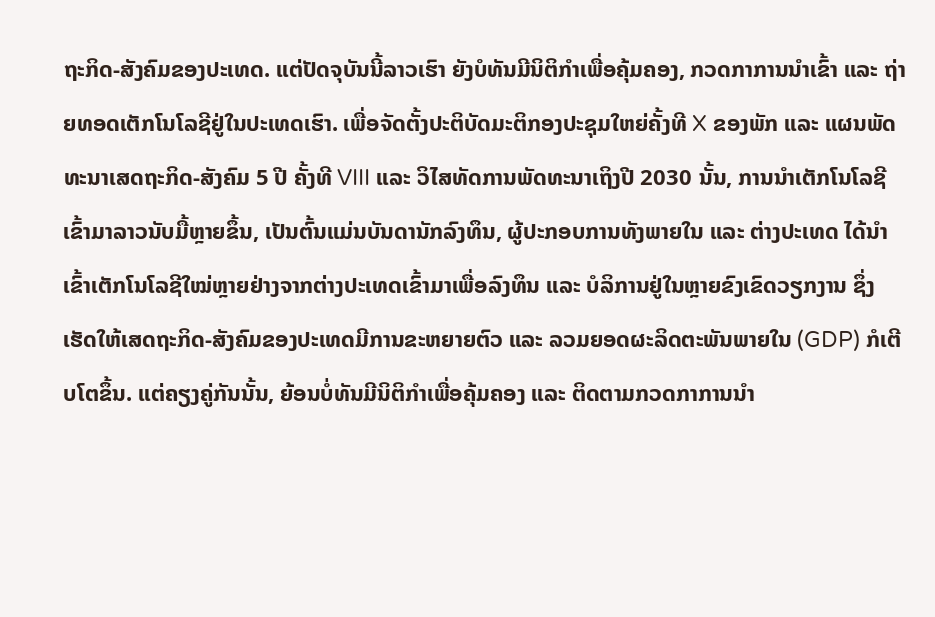ຖະກິດ-ສັງຄົມຂອງປະເທດ. ແຕ່ປັດຈຸບັນນີ້ລາວເຮົາ ຍັງບໍທັນມີນິຕິກໍາເພື່ອຄຸ້ມຄອງ, ກວດກາການນໍາເຂົ້າ ແລະ ຖ່າຍທອດເຕັກໂນໂລຊີຢູ່ໃນປະເທດເຮົາ. ເພື່ອຈັດຕັ້ງປະຕິບັດມະຕິກອງປະຊຸມໃຫຍ່ຄັ້ງທີ X ຂອງພັກ ແລະ ແຜນພັດທະນາເສດຖະກິດ-ສັງຄົມ 5 ປີ ຄັ້ງທີ VIII ແລະ ວິໄສທັດການພັດທະນາເຖິງປີ 2030 ນັ້ນ, ການນໍາເຕັກໂນໂລຊີເຂົ້າມາລາວນັບມື້ຫຼາຍຂຶ້ນ, ເປັນຕົ້ນແມ່ນບັນດານັກລົງທຶນ, ຜູ້ປະກອບການທັງພາຍໃນ ແລະ ຕ່າງປະເທດ ໄດ້ນໍາເຂົ້າເຕັກໂນໂລຊີໃໝ່ຫຼາຍຢ່າງຈາກຕ່າງປະເທດເຂົ້າມາເພື່ອລົງທຶນ ແລະ ບໍລິການຢູ່ໃນຫຼາຍຂົງເຂົດວຽກງານ ຊຶ່ງເຮັດໃຫ້ເສດຖະກິດ-ສັງຄົມຂອງປະເທດມີການຂະຫຍາຍຕົວ ແລະ ລວມຍອດຜະລິດຕະພັນພາຍໃນ (GDP) ກໍເຕີບໂຕຂຶ້ນ. ແຕ່ຄຽງຄູ່ກັນນັ້ນ, ຍ້ອນບໍ່ທັນມີນິຕິກໍາເພື່ອຄຸ້ມຄອງ ແລະ ຕິດຕາມກວດກາການນໍາ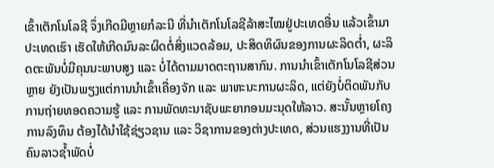ເຂົ້າເຕັກໂນໂລຊີ ຈຶ່ງເກີດມີຫຼາຍກໍລະນີ ທີ່ນໍາເຕັກໂນໂລຊີລ້າສະໄໝຢູ່ປະເທດອື່ນ ແລ້ວເຂົ້າມາປະເທດເຮົາ ເຮັດໃຫ້ເກີດມົນລະຜິດຕໍ່ສິ່ງແວດລ້ອມ, ປະສິດທິຜົນຂອງການຜະລິດຕໍ່າ, ຜະລິດຕະພັນບໍ່ມີຄຸນນະພາບສູງ ແລະ ບໍ່ໄດ້ຕາມມາດຕະຖານສາກົນ. ການນໍາເຂົ້າເຕັກໂນໂລຊີສ່ວນຫຼາຍ ຍັງເປັນພຽງແຕ່ການນໍາເຂົ້າເຄື່ອງຈັກ ແລະ ພາຫະນະການຜະລິດ, ແຕ່ຍັງບໍ່ຕິດພັນກັບການຖ່າຍທອດຄວາມຮູ້ ແລະ ການພັດທະນາຊັບພະຍາກອນມະນຸດໃຫ້ລາວ. ສະນັ້ນຫຼາຍໂຄງການລົງທຶນ ຕ້ອງໄດ້ນໍາໃຊ້ຊ່ຽວຊານ ແລະ ວິຊາການຂອງຕ່າງປະເທດ, ສ່ວນແຮງງານທີ່ເປັນຄົນລາວຊໍ້າພັດບໍ່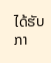ໄດ້ຮັບກາ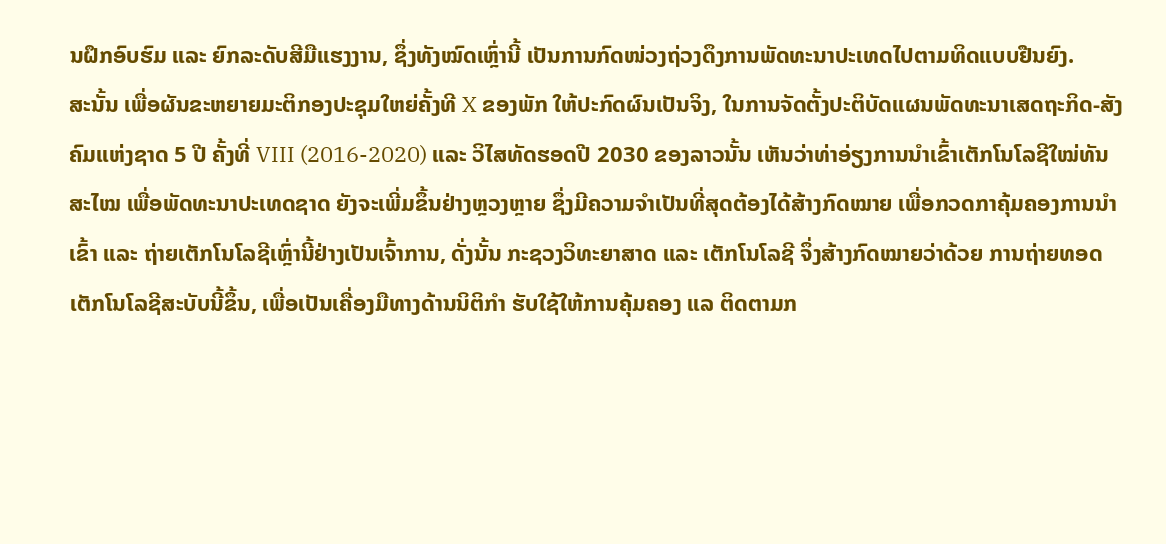ນຝຶກອົບຮົມ ແລະ ຍົກລະດັບສີມືແຮງງານ, ຊຶ່ງທັງໝົດເຫຼົ່ານີ້ ເປັນການກົດໜ່ວງຖ່ວງດຶງການພັດທະນາປະເທດໄປຕາມທິດແບບຢືນຍົງ.
ສະນັ້ນ ເພື່ອຜັນຂະຫຍາຍມະຕິກອງປະຊຸມໃຫຍ່ຄັ້ງທີ X ຂອງພັກ ໃຫ້ປະກົດຜົນເປັນຈິງ, ໃນການຈັດຕັ້ງປະຕິບັດແຜນພັດທະນາເສດຖະກິດ-ສັງຄົມແຫ່ງຊາດ 5 ປີ ຄັ້ງທີ່ VIII (2016-2020) ແລະ ວິໄສທັດຮອດປີ 2030 ຂອງລາວນັ້ນ ເຫັນວ່າທ່າອ່ຽງການນໍາເຂົ້າເຕັກໂນໂລຊີໃໝ່ທັນສະໄໝ ເພື່ອພັດທະນາປະເທດຊາດ ຍັງຈະເພີ່ມຂຶ້ນຢ່າງຫຼວງຫຼາຍ ຊຶ່ງມີຄວາມຈໍາເປັນທີ່ສຸດຕ້ອງໄດ້ສ້າງກົດໝາຍ ເພື່ອກວດກາຄຸ້ມຄອງການນໍາເຂົ້າ ແລະ ຖ່າຍເຕັກໂນໂລຊີເຫຼົ່ານີ້ຢ່າງເປັນເຈົ້າການ, ດັ່ງນັ້ນ ກະຊວງວິທະຍາສາດ ແລະ ເຕັກໂນໂລຊີ ຈຶ່ງສ້າງກົດໝາຍວ່າດ້ວຍ ການຖ່າຍທອດເຕັກໂນໂລຊີສະບັບນີ້ຂຶ້ນ, ເພື່ອເປັນເຄື່ອງມືທາງດ້ານນິຕິກໍາ ຮັບໃຊ້ໃຫ້ການຄຸ້ມຄອງ ແລ ຕິດຕາມກ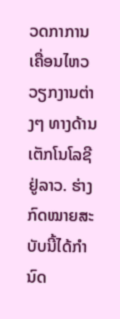ວດກາການເຄື່ອນໄຫວວຽກງານຕ່າງໆ ທາງດ້ານເຕັກໂນໂລຊີຢູ່ລາວ. ຮ່າງກົດໝາຍສະບັບນີ້ໄດ້ກໍານົດ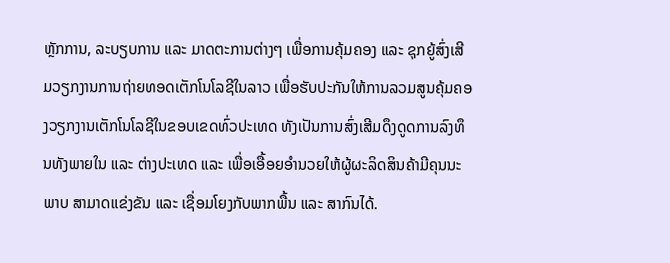ຫຼັກການ, ລະບຽບການ ແລະ ມາດຕະການຕ່າງໆ ເພື່ອການຄຸ້ມຄອງ ແລະ ຊຸກຍູ້ສົ່ງເສີມວຽກງານການຖ່າຍທອດເຕັກໂນໂລຊີໃນລາວ ເພື່ອຮັບປະກັນໃຫ້ການລວມສູນຄຸ້ມຄອງວຽກງານເຕັກໂນໂລຊີໃນຂອບເຂດທົ່ວປະເທດ ທັງເປັນການສົ່ງເສີມດຶງດູດການລົງທຶນທັງພາຍໃນ ແລະ ຕ່າງປະເທດ ແລະ ເພື່ອເອື້ອຍອໍານວຍໃຫ້ຜູ້ຜະລິດສິນຄ້າມີຄຸນນະພາບ ສາມາດແຂ່ງຂັນ ແລະ ເຊື່ອມໂຍງກັບພາກພື້ນ ແລະ ສາກົນໄດ້.